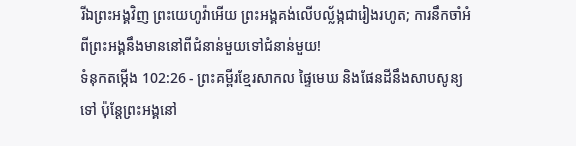រីឯព្រះអង្គវិញ ព្រះយេហូវ៉ាអើយ ព្រះអង្គគង់លើបល្ល័ង្កជារៀងរហូត; ការនឹកចាំអំពីព្រះអង្គនឹងមាននៅពីជំនាន់មួយទៅជំនាន់មួយ!
ទំនុកតម្កើង 102:26 - ព្រះគម្ពីរខ្មែរសាកល ផ្ទៃមេឃ និងផែនដីនឹងសាបសូន្យទៅ ប៉ុន្តែព្រះអង្គនៅ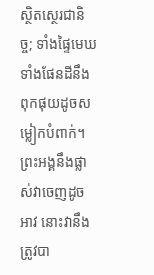ស្ថិតស្ថេរជានិច្ច; ទាំងផ្ទៃមេឃ ទាំងផែនដីនឹងពុកផុយដូចសម្លៀកបំពាក់។ ព្រះអង្គនឹងផ្លាស់វាចេញដូចអាវ នោះវានឹងត្រូវបា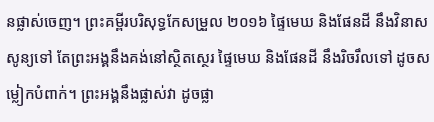នផ្លាស់ចេញ។ ព្រះគម្ពីរបរិសុទ្ធកែសម្រួល ២០១៦ ផ្ទៃមេឃ និងផែនដី នឹងវិនាសសូន្យទៅ តែព្រះអង្គនឹងគង់នៅស្ថិតស្ថេរ ផ្ទៃមេឃ និងផែនដី នឹងរិចរឹលទៅ ដូចសម្លៀកបំពាក់។ ព្រះអង្គនឹងផ្លាស់វា ដូចផ្លា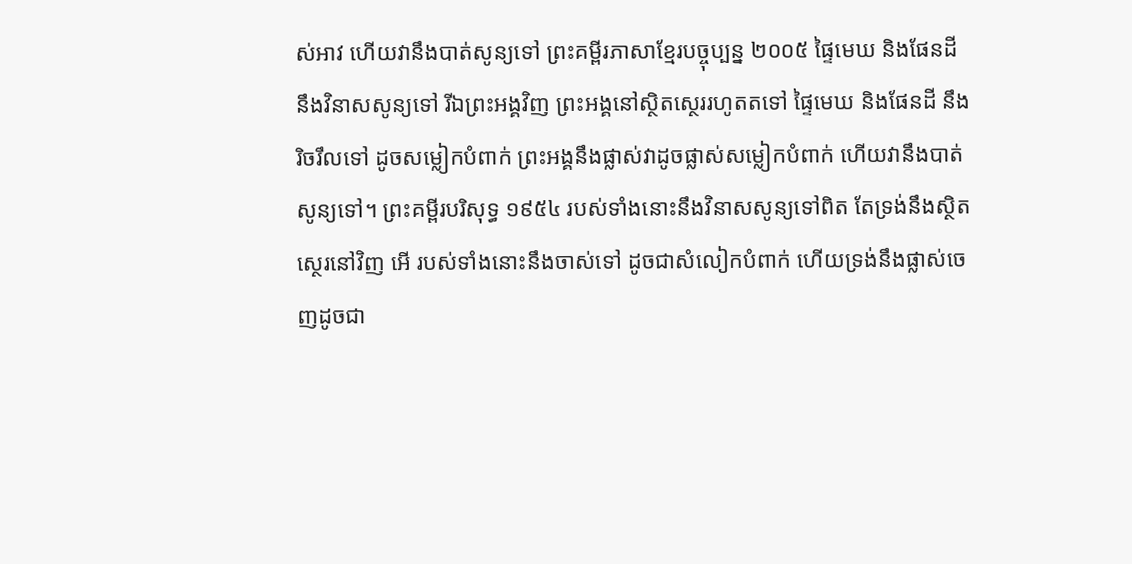ស់អាវ ហើយវានឹងបាត់សូន្យទៅ ព្រះគម្ពីរភាសាខ្មែរបច្ចុប្បន្ន ២០០៥ ផ្ទៃមេឃ និងផែនដី នឹងវិនាសសូន្យទៅ រីឯព្រះអង្គវិញ ព្រះអង្គនៅស្ថិតស្ថេររហូតតទៅ ផ្ទៃមេឃ និងផែនដី នឹងរិចរឹលទៅ ដូចសម្លៀកបំពាក់ ព្រះអង្គនឹងផ្លាស់វាដូចផ្លាស់សម្លៀកបំពាក់ ហើយវានឹងបាត់សូន្យទៅ។ ព្រះគម្ពីរបរិសុទ្ធ ១៩៥៤ របស់ទាំងនោះនឹងវិនាសសូន្យទៅពិត តែទ្រង់នឹងស្ថិតស្ថេរនៅវិញ អើ របស់ទាំងនោះនឹងចាស់ទៅ ដូចជាសំលៀកបំពាក់ ហើយទ្រង់នឹងផ្លាស់ចេញដូចជា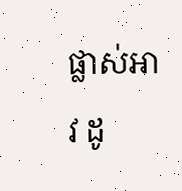ផ្លាស់អាវ ដូ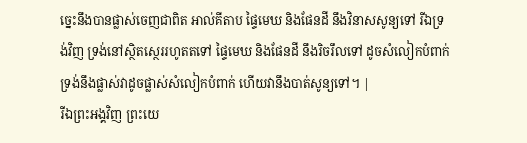ច្នេះនឹងបានផ្លាស់ចេញជាពិត អាល់គីតាប ផ្ទៃមេឃ និងផែនដី នឹងវិនាសសូន្យទៅ រីឯទ្រង់វិញ ទ្រង់នៅស្ថិតស្ថេររហូតតទៅ ផ្ទៃមេឃ និងផែនដី នឹងរិចរឹលទៅ ដូចសំលៀកបំពាក់ ទ្រង់នឹងផ្លាស់វាដូចផ្លាស់សំលៀកបំពាក់ ហើយវានឹងបាត់សូន្យទៅ។ |
រីឯព្រះអង្គវិញ ព្រះយេ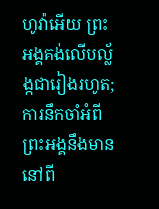ហូវ៉ាអើយ ព្រះអង្គគង់លើបល្ល័ង្កជារៀងរហូត; ការនឹកចាំអំពីព្រះអង្គនឹងមាននៅពី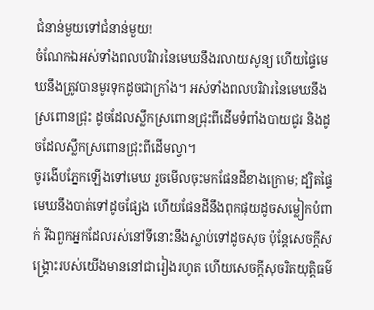ជំនាន់មួយទៅជំនាន់មួយ!
ចំណែកឯអស់ទាំងពលបរិវារនៃមេឃនឹងរលាយសូន្យ ហើយផ្ទៃមេឃនឹងត្រូវបានមូរទុកដូចជាក្រាំង។ អស់ទាំងពលបរិវារនៃមេឃនឹងស្រពោនជ្រុះ ដូចដែលស្លឹកស្រពោនជ្រុះពីដើមទំពាំងបាយជូរ និងដូចដែលស្លឹកស្រពោនជ្រុះពីដើមល្វា។
ចូរងើបភ្នែកឡើងទៅមេឃ រួចមើលចុះមកផែនដីខាងក្រោម; ដ្បិតផ្ទៃមេឃនឹងបាត់ទៅដូចផ្សែង ហើយផែនដីនឹងពុកផុយដូចសម្លៀកបំពាក់ រីឯពួកអ្នកដែលរស់នៅទីនោះនឹងស្លាប់ទៅដូចសុច ប៉ុន្តែសេចក្ដីសង្គ្រោះរបស់យើងមាននៅជារៀងរហូត ហើយសេចក្ដីសុចរិតយុត្តិធម៌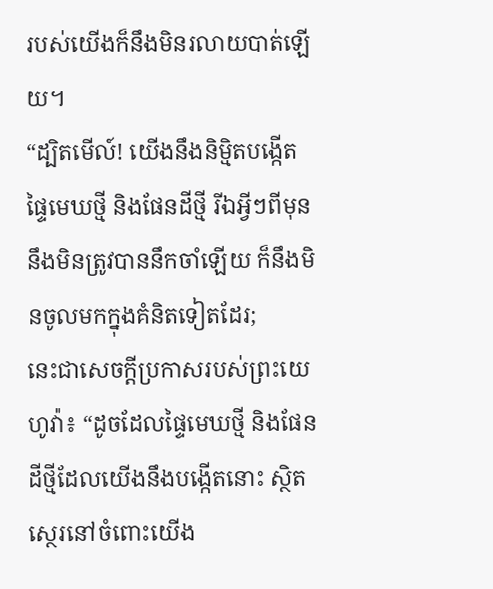របស់យើងក៏នឹងមិនរលាយបាត់ឡើយ។
“ដ្បិតមើល៍! យើងនឹងនិម្មិតបង្កើតផ្ទៃមេឃថ្មី និងផែនដីថ្មី រីឯអ្វីៗពីមុននឹងមិនត្រូវបាននឹកចាំឡើយ ក៏នឹងមិនចូលមកក្នុងគំនិតទៀតដែរ;
នេះជាសេចក្ដីប្រកាសរបស់ព្រះយេហូវ៉ា៖ “ដូចដែលផ្ទៃមេឃថ្មី និងផែនដីថ្មីដែលយើងនឹងបង្កើតនោះ ស្ថិតស្ថេរនៅចំពោះយើង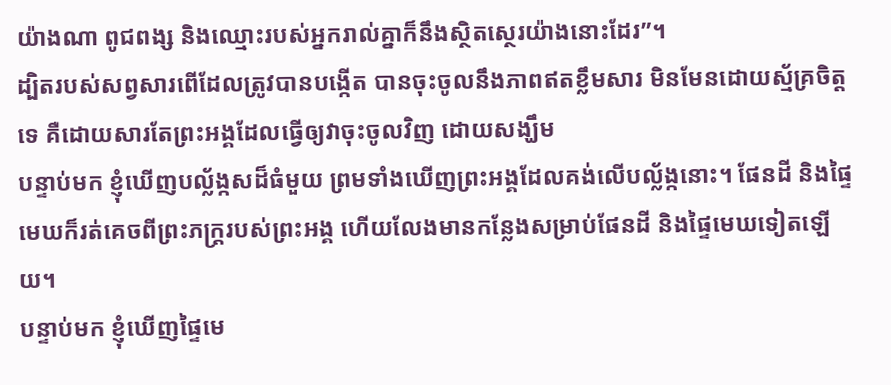យ៉ាងណា ពូជពង្ស និងឈ្មោះរបស់អ្នករាល់គ្នាក៏នឹងស្ថិតស្ថេរយ៉ាងនោះដែរ”។
ដ្បិតរបស់សព្វសារពើដែលត្រូវបានបង្កើត បានចុះចូលនឹងភាពឥតខ្លឹមសារ មិនមែនដោយស្ម័គ្រចិត្តទេ គឺដោយសារតែព្រះអង្គដែលធ្វើឲ្យវាចុះចូលវិញ ដោយសង្ឃឹម
បន្ទាប់មក ខ្ញុំឃើញបល្ល័ង្កសដ៏ធំមួយ ព្រមទាំងឃើញព្រះអង្គដែលគង់លើបល្ល័ង្កនោះ។ ផែនដី និងផ្ទៃមេឃក៏រត់គេចពីព្រះភក្ត្ររបស់ព្រះអង្គ ហើយលែងមានកន្លែងសម្រាប់ផែនដី និងផ្ទៃមេឃទៀតឡើយ។
បន្ទាប់មក ខ្ញុំឃើញផ្ទៃមេ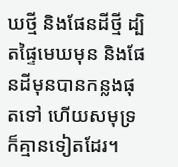ឃថ្មី និងផែនដីថ្មី ដ្បិតផ្ទៃមេឃមុន និងផែនដីមុនបានកន្លងផុតទៅ ហើយសមុទ្រក៏គ្មានទៀតដែរ។